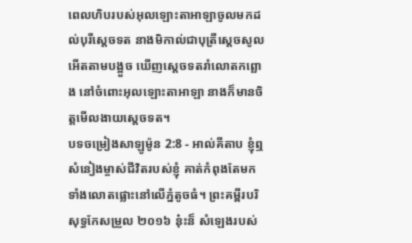ពេលហិបរបស់អុលឡោះតាអាឡាចូលមកដល់បុរីស្តេចទត នាងមិកាល់ជាបុត្រីស្តេចសូល អើតតាមបង្អួច ឃើញស្តេចទតរាំលោតកព្ឆោង នៅចំពោះអុលឡោះតាអាឡា នាងក៏មានចិត្តមើលងាយស្តេចទត។
បទចម្រៀងសាឡូម៉ូន 2:8 - អាល់គីតាប ខ្ញុំឮសំនៀងម្ចាស់ជីវិតរបស់ខ្ញុំ គាត់កំពុងតែមក ទាំងលោតផ្លោះនៅលើភ្នំតូចធំ។ ព្រះគម្ពីរបរិសុទ្ធកែសម្រួល ២០១៦ ន៎ុះន៏ សំឡេងរបស់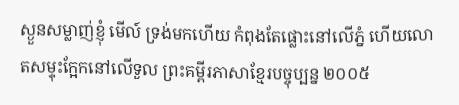ស្ងួនសម្លាញ់ខ្ញុំ មើល៍ ទ្រង់មកហើយ កំពុងតែផ្លោះនៅលើភ្នំ ហើយលោតសម្ទុះក្អែកនៅលើទួល ព្រះគម្ពីរភាសាខ្មែរបច្ចុប្បន្ន ២០០៥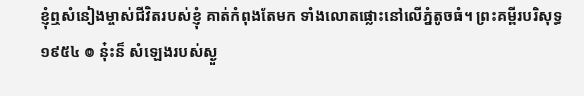ខ្ញុំឮសំនៀងម្ចាស់ជីវិតរបស់ខ្ញុំ គាត់កំពុងតែមក ទាំងលោតផ្លោះនៅលើភ្នំតូចធំ។ ព្រះគម្ពីរបរិសុទ្ធ ១៩៥៤ ៙ នុ៎ះន៏ សំឡេងរបស់ស្ងួ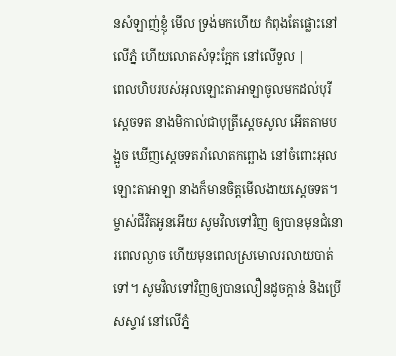នសំឡាញ់ខ្ញុំ មើល ទ្រង់មកហើយ កំពុងតែផ្លោះនៅលើភ្នំ ហើយលោតសំទុះក្អែក នៅលើទួល |
ពេលហិបរបស់អុលឡោះតាអាឡាចូលមកដល់បុរីស្តេចទត នាងមិកាល់ជាបុត្រីស្តេចសូល អើតតាមបង្អួច ឃើញស្តេចទតរាំលោតកព្ឆោង នៅចំពោះអុលឡោះតាអាឡា នាងក៏មានចិត្តមើលងាយស្តេចទត។
ម្ចាស់ជីវិតអូនអើយ សូមវិលទៅវិញ ឲ្យបានមុនជំនោរពេលល្ងាច ហើយមុនពេលស្រមោលរលាយបាត់ទៅ។ សូមវិលទៅវិញឲ្យបានលឿនដូចក្ដាន់ និងប្រើសស្ទាវ នៅលើភ្នំ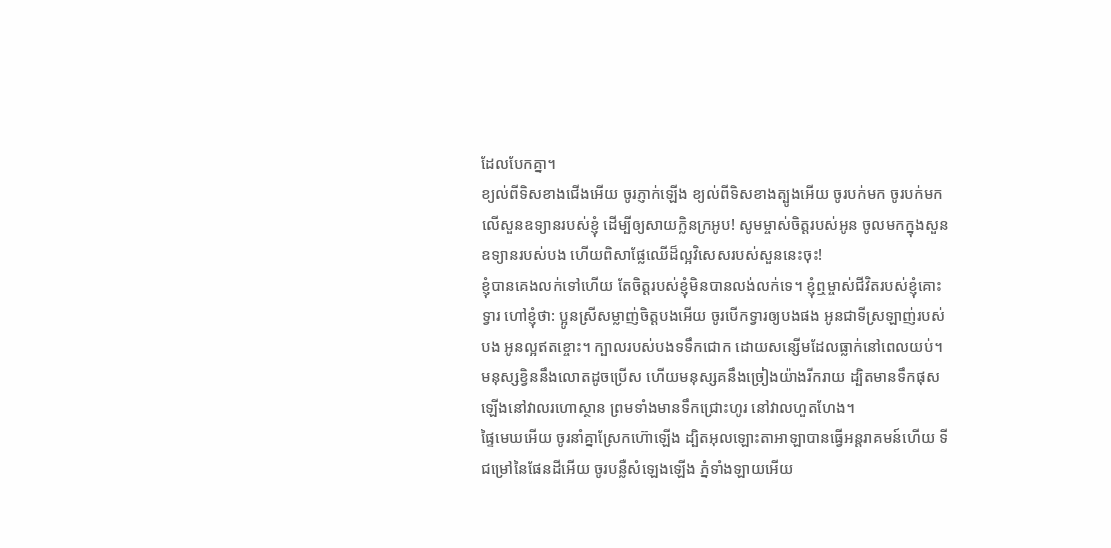ដែលបែកគ្នា។
ខ្យល់ពីទិសខាងជើងអើយ ចូរភ្ញាក់ឡើង ខ្យល់ពីទិសខាងត្បូងអើយ ចូរបក់មក ចូរបក់មកលើសួនឧទ្យានរបស់ខ្ញុំ ដើម្បីឲ្យសាយក្លិនក្រអូប! សូមម្ចាស់ចិត្តរបស់អូន ចូលមកក្នុងសួនឧទ្យានរបស់បង ហើយពិសាផ្លែឈើដ៏ល្អវិសេសរបស់សួននេះចុះ!
ខ្ញុំបានគេងលក់ទៅហើយ តែចិត្តរបស់ខ្ញុំមិនបានលង់លក់ទេ។ ខ្ញុំឮម្ចាស់ជីវិតរបស់ខ្ញុំគោះទ្វារ ហៅខ្ញុំថា: ប្អូនស្រីសម្លាញ់ចិត្តបងអើយ ចូរបើកទ្វារឲ្យបងផង អូនជាទីស្រឡាញ់របស់បង អូនល្អឥតខ្ចោះ។ ក្បាលរបស់បងទទឹកជោក ដោយសន្សើមដែលធ្លាក់នៅពេលយប់។
មនុស្សខ្វិននឹងលោតដូចប្រើស ហើយមនុស្សគនឹងច្រៀងយ៉ាងរីករាយ ដ្បិតមានទឹកផុសឡើងនៅវាលរហោស្ថាន ព្រមទាំងមានទឹកជ្រោះហូរ នៅវាលហួតហែង។
ផ្ទៃមេឃអើយ ចូរនាំគ្នាស្រែកហ៊ោឡើង ដ្បិតអុលឡោះតាអាឡាបានធ្វើអន្តរាគមន៍ហើយ ទីជម្រៅនៃផែនដីអើយ ចូរបន្លឺសំឡេងឡើង ភ្នំទាំងឡាយអើយ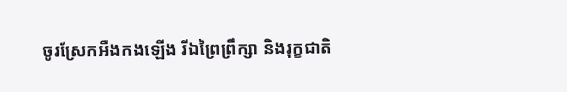ចូរស្រែកអឺងកងឡើង រីឯព្រៃព្រឹក្សា និងរុក្ខជាតិ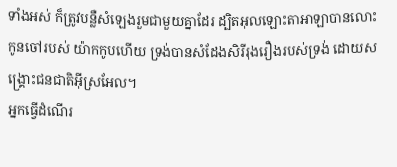ទាំងអស់ ក៏ត្រូវបន្លឺសំឡេងរួមជាមួយគ្នាដែរ ដ្បិតអុលឡោះតាអាឡាបានលោះកូនចៅរបស់ យ៉ាកកូបហើយ ទ្រង់បានសំដែងសិរីរុងរឿងរបស់ទ្រង់ ដោយសង្គ្រោះជនជាតិអ៊ីស្រអែល។
អ្នកធ្វើដំណើរ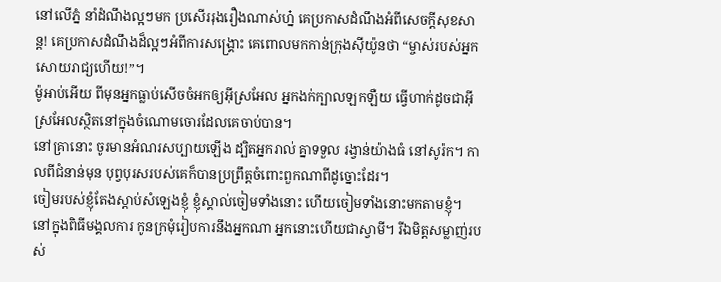នៅលើភ្នំ នាំដំណឹងល្អៗមក ប្រសើររុងរឿងណាស់ហ្ន៎ គេប្រកាសដំណឹងអំពីសេចក្ដីសុខសាន្ត! គេប្រកាសដំណឹងដ៏ល្អៗអំពីការសង្គ្រោះ គេពោលមកកាន់ក្រុងស៊ីយ៉ូនថា “ម្ចាស់របស់អ្នកសោយរាជ្យហើយ!”។
ម៉ូអាប់អើយ ពីមុនអ្នកធ្លាប់សើចចំអកឲ្យអ៊ីស្រអែល អ្នកងក់ក្បាលឡកឡឺយ ធ្វើហាក់ដូចជាអ៊ីស្រអែលស្ថិតនៅក្នុងចំណោមចោរដែលគេចាប់បាន។
នៅគ្រានោះ ចូរមានអំណរសប្បាយឡើង ដ្បិតអ្នករាល់ គ្នាទទួល រង្វាន់យ៉ាងធំ នៅសូរ៉ក។ កាលពីជំនាន់មុន បុព្វបុរសរបស់គេក៏បានប្រព្រឹត្ដចំពោះពួកណាពីដូច្នោះដែរ។
ចៀមរបស់ខ្ញុំតែងស្ដាប់សំឡេងខ្ញុំ ខ្ញុំស្គាល់ចៀមទាំងនោះ ហើយចៀមទាំងនោះមកតាមខ្ញុំ។
នៅក្នុងពិធីមង្គលការ កូនក្រមុំរៀបការនឹងអ្នកណា អ្នកនោះហើយជាស្វាមី។ រីឯមិត្ដសម្លាញ់របស់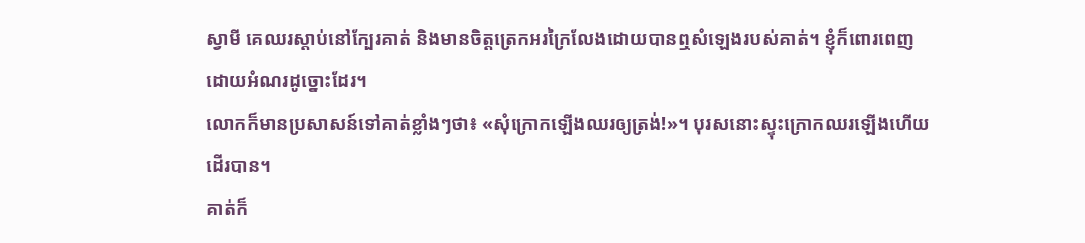ស្វាមី គេឈរស្ដាប់នៅក្បែរគាត់ និងមានចិត្ដត្រេកអរក្រៃលែងដោយបានឮសំឡេងរបស់គាត់។ ខ្ញុំក៏ពោរពេញដោយអំណរដូច្នោះដែរ។
លោកក៏មានប្រសាសន៍ទៅគាត់ខ្លាំងៗថា៖ «សុំក្រោកឡើងឈរឲ្យត្រង់!»។ បុរសនោះស្ទុះក្រោកឈរឡើងហើយដើរបាន។
គាត់ក៏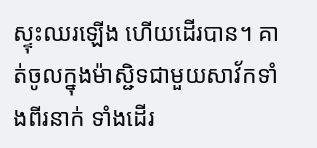ស្ទុះឈរឡើង ហើយដើរបាន។ គាត់ចូលក្នុងម៉ាស្ជិទជាមួយសាវ័កទាំងពីរនាក់ ទាំងដើរ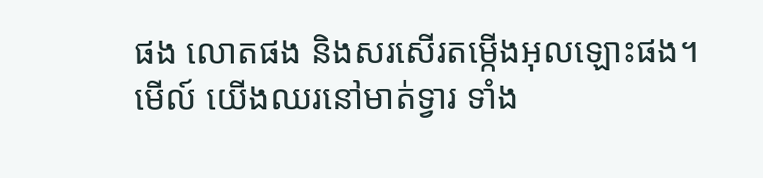ផង លោតផង និងសរសើរតម្កើងអុលឡោះផង។
មើល៍ យើងឈរនៅមាត់ទ្វារ ទាំង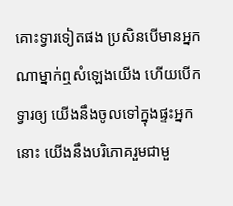គោះទ្វារទៀតផង ប្រសិនបើមានអ្នកណាម្នាក់ឮសំឡេងយើង ហើយបើកទ្វារឲ្យ យើងនឹងចូលទៅក្នុងផ្ទះអ្នកនោះ យើងនឹងបរិភោគរួមជាមួ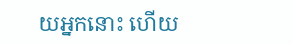យអ្នកនោះ ហើយ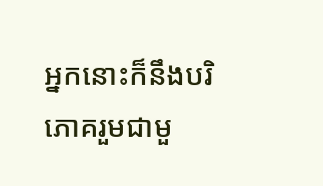អ្នកនោះក៏នឹងបរិភោគរួមជាមួ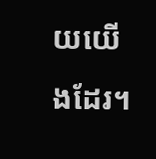យយើងដែរ។